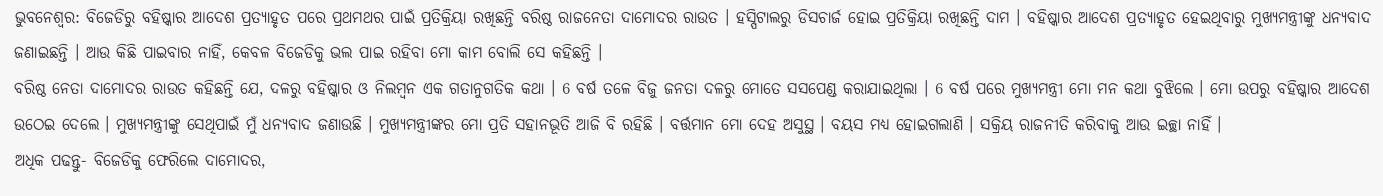ଭୁବନେଶ୍ବର: ବିଜେଡିରୁ ବହିଷ୍କାର ଆଦେଶ ପ୍ରତ୍ୟାହୃତ ପରେ ପ୍ରଥମଥର ପାଇଁ ପ୍ରତିକ୍ରିୟା ରଖିଛନ୍ତି ବରିଷ୍ଠ ରାଜନେତା ଦାମୋଦର ରାଉତ । ହସ୍ପିଟାଲରୁ ଡିସଚାର୍ଜ ହୋଇ ପ୍ରତିକ୍ରିୟା ରଖିଛନ୍ତି ଦାମ । ବହିଷ୍କାର ଆଦେଶ ପ୍ରତ୍ୟାହୃତ ହେଇଥିବାରୁ ମୁଖ୍ୟମନ୍ତ୍ରୀଙ୍କୁ ଧନ୍ୟବାଦ ଜଣାଇଛନ୍ତି । ଆଉ କିଛି ପାଇବାର ନାହିଁ, କେବଳ ବିଜେଡିକୁ ଭଲ ପାଇ ରହିବା ମୋ କାମ ବୋଲି ସେ କହିଛନ୍ତି ।
ବରିଷ୍ଠ ନେତା ଦାମୋଦର ରାଉତ କହିଛନ୍ତି ଯେ, ଦଳରୁ ବହିଷ୍କାର ଓ ନିଲମ୍ବନ ଏକ ଗତାନୁଗତିକ କଥା । 6 ବର୍ଷ ତଳେ ବିଜୁ ଜନତା ଦଳରୁ ମୋତେ ସସପେଣ୍ଡ କରାଯାଇଥିଲା । 6 ବର୍ଷ ପରେ ମୁଖ୍ୟମନ୍ତ୍ରୀ ମୋ ମନ କଥା ବୁଝିଲେ । ମୋ ଉପରୁ ବହିଷ୍କାର ଆଦେଶ ଉଠେଇ ଦେଲେ । ମୁଖ୍ୟମନ୍ତ୍ରୀଙ୍କୁ ସେଥିପାଇଁ ମୁଁ ଧନ୍ୟବାଦ ଜଣାଉଛି । ମୁଖ୍ୟମନ୍ତ୍ରୀଙ୍କର ମୋ ପ୍ରତି ସହାନଭୂତି ଆଜି ବି ରହିଛି । ବର୍ତ୍ତମାନ ମୋ ଦେହ ଅସୁସ୍ଥ । ବୟସ ମଧ୍ୟ ହୋଇଗଲାଣି । ସକ୍ରିୟ ରାଜନୀତି କରିବାକୁ ଆଉ ଇଚ୍ଛା ନାହିଁ ।
ଅଧିକ ପଢନ୍ତୁ- ବିଜେଡିକୁ ଫେରିଲେ ଦାମୋଦର,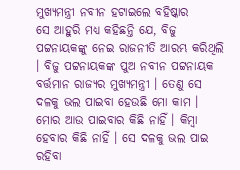ମୁଖ୍ୟମନ୍ତ୍ରୀ ନବୀନ ହଟାଇଲେ ବହିଷ୍କାର
ସେ ଆହୁରି ମଧ୍ୟ କହିଛନ୍ତି ଯେ, ବିଜୁ ପଟ୍ଟନାୟକଙ୍କୁ ନେଇ ରାଜନୀତି ଆରମ୍ଭ କରିଥିଲି । ବିଜୁ ପଟ୍ଟନାୟକଙ୍କ ପୁଅ ନବୀନ ପଟ୍ଟନାୟକ ବର୍ତ୍ତମାନ ରାଜ୍ୟର ମୁଖ୍ୟମନ୍ତ୍ରୀ । ତେଣୁ ସେ ଦଳକୁ ଭଲ ପାଇବା ହେଉଛି ମୋ କାମ । ମୋର ଆଉ ପାଇବାର କିଛି ନାହିଁ । କିମ୍ବା ହେବାର କିଛି ନାହିଁ । ସେ ଦଳକୁ ଭଲ ପାଇ ରହିବା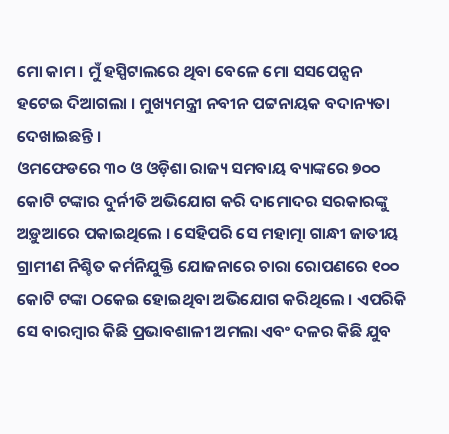ମୋ କାମ । ମୁଁ ହସ୍ପିଟାଲରେ ଥିବା ବେଳେ ମୋ ସସପେନ୍ସନ ହଟେଇ ଦିଆଗଲା । ମୁଖ୍ୟମନ୍ତ୍ରୀ ନବୀନ ପଟ୍ଟନାୟକ ବଦାନ୍ୟତା ଦେଖାଇଛନ୍ତି ।
ଓମଫେଡରେ ୩୦ ଓ ଓଡ଼ିଶା ରାଜ୍ୟ ସମବାୟ ବ୍ୟାଙ୍କରେ ୭୦୦ କୋଟି ଟଙ୍କାର ଦୁର୍ନୀତି ଅଭିଯୋଗ କରି ଦାମୋଦର ସରକାରଙ୍କୁ ଅଡ଼ୁଆରେ ପକାଇଥିଲେ । ସେହିପରି ସେ ମହାତ୍ମା ଗାନ୍ଧୀ ଜାତୀୟ ଗ୍ରାମୀଣ ନିଶ୍ଚିତ କର୍ମନିଯୁକ୍ତି ଯୋଜନାରେ ଚାରା ରୋପଣରେ ୧୦୦ କୋଟି ଟଙ୍କା ଠକେଇ ହୋଇଥିବା ଅଭିଯୋଗ କରିଥିଲେ । ଏପରିକି ସେ ବାରମ୍ବାର କିଛି ପ୍ରଭାବଶାଳୀ ଅମଲା ଏବଂ ଦଳର କିଛି ଯୁବ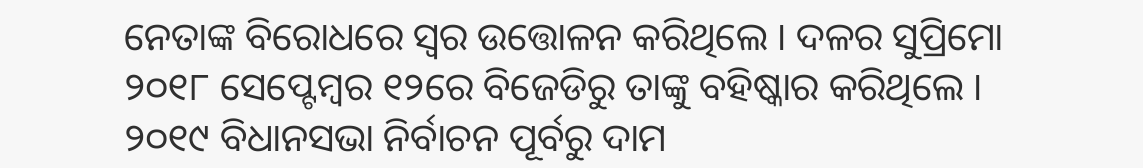ନେତାଙ୍କ ବିରୋଧରେ ସ୍ବର ଉତ୍ତୋଳନ କରିଥିଲେ । ଦଳର ସୁପ୍ରିମୋ ୨୦୧୮ ସେପ୍ଟେମ୍ବର ୧୨ରେ ବିଜେଡିରୁ ତାଙ୍କୁ ବହିଷ୍କାର କରିଥିଲେ । ୨୦୧୯ ବିଧାନସଭା ନିର୍ବାଚନ ପୂର୍ବରୁ ଦାମ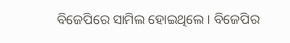ବିଜେପିରେ ସାମିଲ ହୋଇଥିଲେ । ବିଜେପିର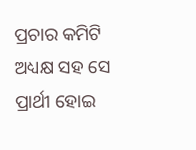ପ୍ରଚାର କମିଟି ଅଧ୍ୟକ୍ଷ ସହ ସେ ପ୍ରାର୍ଥୀ ହୋଇ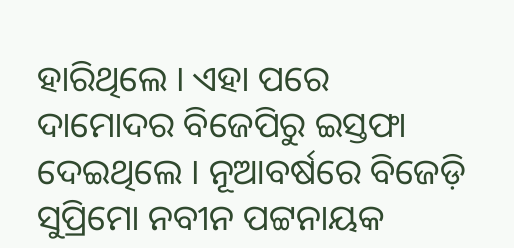ହାରିଥିଲେ । ଏହା ପରେ ଦାମୋଦର ବିଜେପିରୁ ଇସ୍ତଫା ଦେଇଥିଲେ । ନୂଆବର୍ଷରେ ବିଜେଡ଼ି ସୁପ୍ରିମୋ ନବୀନ ପଟ୍ଟନାୟକ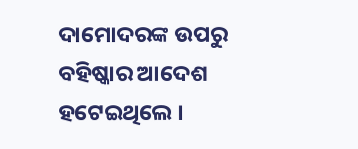ଦାମୋଦରଙ୍କ ଉପରୁ ବହିଷ୍କାର ଆଦେଶ ହଟେଇଥିଲେ ।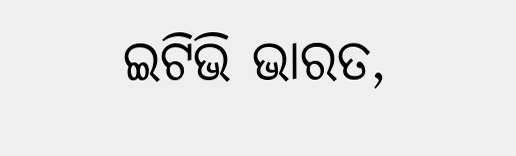ଇଟିଭି ଭାରତ,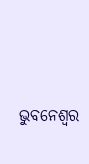ଭୁବନେଶ୍ବର